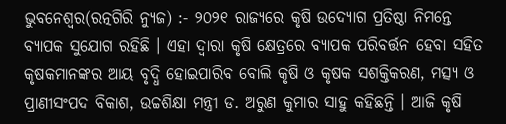ଭୁବନେଶ୍ୱର(ରତ୍ନଗିରି ନ୍ୟୁଜ) :- ୨୦୨୧ ରାଜ୍ୟରେ କୃଷି ଉଦ୍ୟୋଗ ପ୍ରତିଷ୍ଠା ନିମନ୍ତେ ବ୍ୟାପକ ସୁଯୋଗ ରହିଛି । ଏହା ଦ୍ୱାରା କୃଷି କ୍ଷେତ୍ରରେ ବ୍ୟାପକ ପରିବର୍ତ୍ତନ ହେବା ସହିତ କୃଷକମାନଙ୍କର ଆୟ ବୃଦ୍ଧି ହୋଇପାରିବ ବୋଲି କୃଷି ଓ କୃଷକ ସଶକ୍ତିକରଣ, ମତ୍ସ୍ୟ ଓ ପ୍ରାଣୀସଂପଦ ବିକାଶ, ଉଚ୍ଚଶିକ୍ଷା ମନ୍ତ୍ରୀ ଡ. ଅରୁଣ କୁମାର ସାହୁ କହିଛନ୍ତି । ଆଜି କୃଷି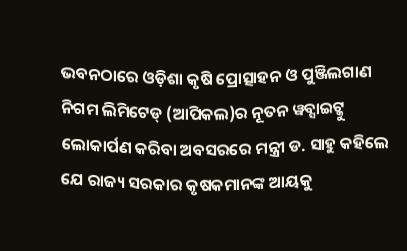ଭବନଠାରେ ଓଡ଼ିଶା କୃଷି ପ୍ରୋତ୍ସାହନ ଓ ପୁଞ୍ଜିଲଗାଣ ନିଗମ ଲିମିଟେଡ୍ (ଆପିକଲ)ର ନୂତନ ୱବ୍ସାଇଟ୍କୁ ଲୋକାର୍ପଣ କରିବା ଅବସରରେ ମନ୍ତ୍ରୀ ଡ. ସାହୁ କହିଲେ ଯେ ରାଜ୍ୟ ସରକାର କୃଷକମାନଙ୍କ ଆୟକୁ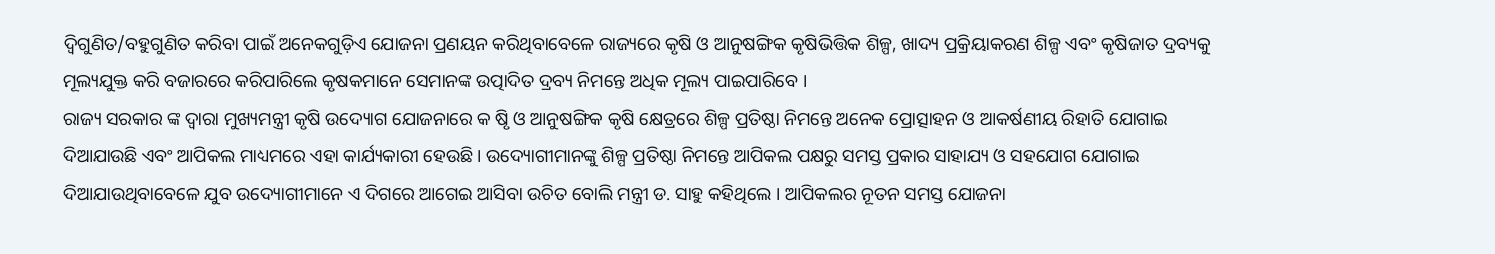ଦ୍ୱିଗୁଣିତ/ବହୁଗୁଣିତ କରିବା ପାଇଁ ଅନେକଗୁଡ଼ିଏ ଯୋଜନା ପ୍ରଣୟନ କରିଥିବାବେଳେ ରାଜ୍ୟରେ କୃଷି ଓ ଆନୁଷଙ୍ଗିକ କୃଷିଭିତ୍ତିକ ଶିଳ୍ପ, ଖାଦ୍ୟ ପ୍ରକ୍ରିୟାକରଣ ଶିଳ୍ପ ଏବଂ କୃଷିଜାତ ଦ୍ରବ୍ୟକୁ ମୂଲ୍ୟଯୁକ୍ତ କରି ବଜାରରେ କରିପାରିଲେ କୃଷକମାନେ ସେମାନଙ୍କ ଉତ୍ପାଦିତ ଦ୍ରବ୍ୟ ନିମନ୍ତେ ଅଧିକ ମୂଲ୍ୟ ପାଇପାରିବେ ।
ରାଜ୍ୟ ସରକାର ଙ୍କ ଦ୍ୱାରା ମୁଖ୍ୟମନ୍ତ୍ରୀ କୃଷି ଉଦ୍ୟୋଗ ଯୋଜନାରେ କ ଷୃି ଓ ଆନୁଷଙ୍ଗିକ କୃଷି କ୍ଷେତ୍ରରେ ଶିଳ୍ପ ପ୍ରତିଷ୍ଠା ନିମନ୍ତେ ଅନେକ ପ୍ରୋତ୍ସାହନ ଓ ଆକର୍ଷଣୀୟ ରିହାତି ଯୋଗାଇ ଦିଆଯାଉଛି ଏବଂ ଆପିକଲ ମାଧ୍ୟମରେ ଏହା କାର୍ଯ୍ୟକାରୀ ହେଉଛି । ଉଦ୍ୟୋଗୀମାନଙ୍କୁ ଶିଳ୍ପ ପ୍ରତିଷ୍ଠା ନିମନ୍ତେ ଆପିକଲ ପକ୍ଷରୁ ସମସ୍ତ ପ୍ରକାର ସାହାଯ୍ୟ ଓ ସହଯୋଗ ଯୋଗାଇ ଦିଆଯାଉଥିବାବେଳେ ଯୁବ ଉଦ୍ୟୋଗୀମାନେ ଏ ଦିଗରେ ଆଗେଇ ଆସିବା ଉଚିତ ବୋଲି ମନ୍ତ୍ରୀ ଡ. ସାହୁ କହିଥିଲେ । ଆପିକଲର ନୂତନ ସମସ୍ତ ଯୋଜନା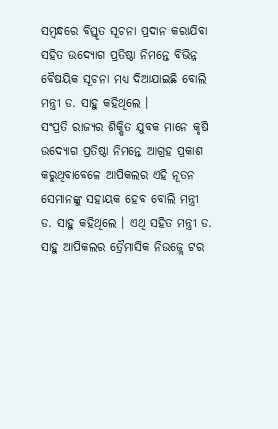ସମ୍ବନ୍ଧରେ ବିସ୍ତୃତ ସୂଚନା ପ୍ରଦାନ କରାଯିବା ସହିତ ଉଦ୍ୟୋଗ ପ୍ରତିଷ୍ଠା ନିମନ୍ତେ ବିଭିନ୍ନ ବୈଷୟିକ ସୂଚନା ମଧ୍ୟ ଦିଆଯାଇଛି ବୋଲି ମନ୍ତ୍ରୀ ଡ. ସାହୁ କହିଥିଲେ ।
ସଂପ୍ରତି ରାଜ୍ୟର ଶିକ୍ଷିତ ଯୁବକ ମାନେ କୃଷି ଉଦ୍ୟୋଗ ପ୍ରତିଷ୍ଠା ନିମନ୍ତେ ଆଗ୍ରହ ପ୍ରକାଶ କରୁଥିବାବେଳେ ଆପିକଲର ଏହି ନୂତନ ସେମାନଙ୍କୁ ସହାୟକ ହେବ ବୋଲି ମନ୍ତ୍ରୀ ଡ. ସାହୁ କହିଥିଲେ । ଏଥି ସହିତ ମନ୍ତ୍ରୀ ଡ. ସାହୁ ଆପିକଲର ତ୍ରୈମାସିକ ନିଉଜ୍ଲେ ଟର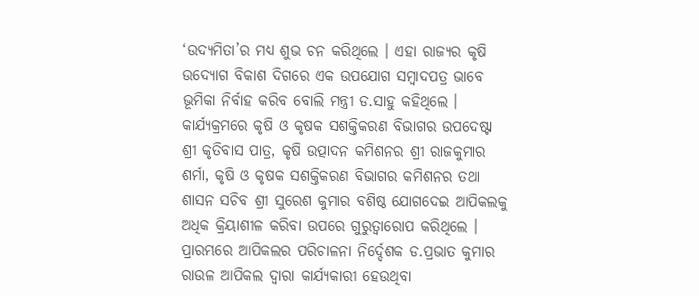‘ଉଦ୍ୟମିତା’ର ମଧ୍ୟ ଶୁଭ ଚନ କରିଥିଲେ । ଏହା ରାଜ୍ୟର କୃଷି ଉଦ୍ୟୋଗ ବିକାଶ ଦିଗରେ ଏକ ଉପଯୋଗ ସମ୍ବାଦପତ୍ର ଭାବେ ଭୂମିକା ନିର୍ବାହ କରିବ ବୋଲି ମନ୍ତ୍ରୀ ଡ.ସାହୁ କହିଥିଲେ । କାର୍ଯ୍ୟକ୍ରମରେ କୃଷି ଓ କୃଷକ ସଶକ୍ତିକରଣ ବିଭାଗର ଉପଦେଷ୍ଟା ଶ୍ରୀ କୃତିବାସ ପାତ୍ର, କୃଷି ଉତ୍ପାଦନ କମିଶନର ଶ୍ରୀ ରାଜକୁମାର ଶର୍ମା, କୃଷି ଓ କୃଷକ ସଶକ୍ତିକରଣ ବିଭାଗର କମିଶନର ତଥା ଶାସନ ସଚିବ ଶ୍ରୀ ସୁରେଶ କୁମାର ବଶିଷ୍ଠ ଯୋଗଦେଇ ଆପିକଲକୁ ଅଧିକ କ୍ରିୟାଶୀଳ କରିବା ଉପରେ ଗୁରୁତ୍ୱାରୋପ କରିଥିଲେ । ପ୍ରାରମ୍ଭରେ ଆପିକଲର ପରିଚାଳନା ନିର୍ଦ୍ଦେଶକ ଡ.ପ୍ରଭାତ କୁମାର ରାଉଳ ଆପିକଲ ଦ୍ୱାରା କାର୍ଯ୍ୟକାରୀ ହେଉଥିବା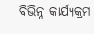ବିଭିନ୍ନ କାର୍ଯ୍ୟକ୍ରମ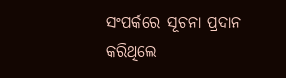ସଂପର୍କରେ ସୂଚନା ପ୍ରଦାନ କରିଥିଲେ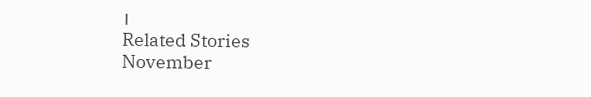।
Related Stories
November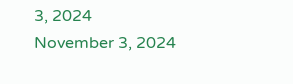3, 2024
November 3, 2024